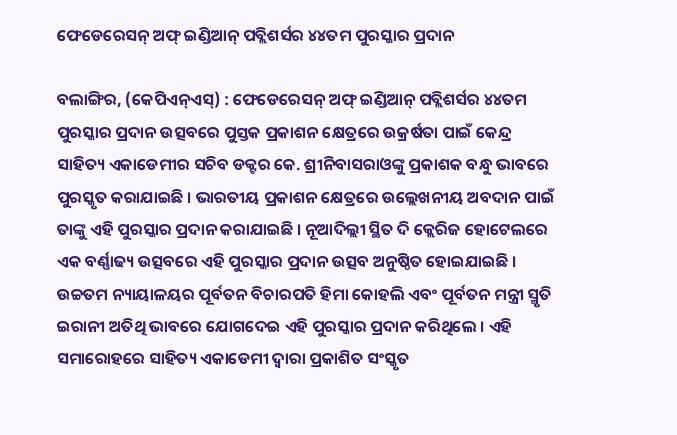ଫେଡେରେସନ୍‌ ଅଫ୍ ଇଣ୍ଡିଆନ୍‌ ପବ୍ଲିଶର୍ସର ୪୪ତମ ପୁରସ୍କାର ପ୍ରଦାନ

ବଲାଙ୍ଗିର, (କେପିଏନ୍‌ଏସ୍‌) : ଫେଡେରେସନ୍‌ ଅଫ୍ ଇଣ୍ଡିଆନ୍‌ ପବ୍ଲିଶର୍ସର ୪୪ତମ ପୁରସ୍କାର ପ୍ରଦାନ ଉତ୍ସବରେ ପୁସ୍ତକ ପ୍ରକାଶନ କ୍ଷେତ୍ରରେ ଉକ୍ରର୍ଷତା ପାଇଁ କେନ୍ଦ୍ର ସାହିତ୍ୟ ଏକାଡେମୀର ସଚିବ ଡକ୍ଟର କେ. ଶ୍ରୀନିବାସରାଓଙ୍କୁ ପ୍ରକାଶକ ବନ୍ଧୁ ଭାବରେ ପୁରସ୍କୃତ କରାଯାଇଛି । ଭାରତୀୟ ପ୍ରକାଶନ କ୍ଷେତ୍ରରେ ଉଲ୍ଲେଖନୀୟ ଅବଦାନ ପାଇଁ ତାଙ୍କୁ ଏହି ପୁରସ୍କାର ପ୍ରଦାନ କରାଯାଇଛି । ନୂଆଦିଲ୍ଲୀ ସ୍ଥିତ ଦି କ୍ଲେରିଜ ହୋଟେଲରେ ଏକ ବର୍ଣ୍ଣାଢ୍ୟ ଉତ୍ସବରେ ଏହି ପୁରସ୍କାର ପ୍ରଦାନ ଉତ୍ସବ ଅନୁଷ୍ଠିତ ହୋଇଯାଇଛି । ଉଚ୍ଚତମ ନ୍ୟାୟାଳୟର ପୂର୍ବତନ ବିଚାରପତି ହିମା କୋହଲି ଏବଂ ପୂର୍ବତନ ମନ୍ତ୍ରୀ ସ୍ମୃତି ଇରାନୀ ଅତିଥି ଭାବରେ ଯୋଗଦେଇ ଏହି ପୁରସ୍କାର ପ୍ରଦାନ କରିଥିଲେ । ଏହି ସମାରୋହରେ ସାହିତ୍ୟ ଏକାଡେମୀ ଦ୍ୱାରା ପ୍ରକାଶିତ ସଂସ୍କୃତ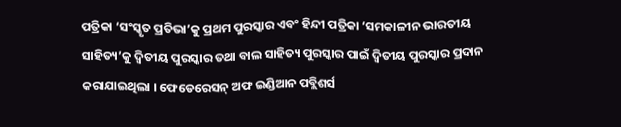ପତ୍ରିକା ‘ସଂସ୍କୃତ ପ୍ରତିଭା’କୁ ପ୍ରଥମ ପୁରସ୍କାର ଏବଂ ହିନ୍ଦୀ ପତ୍ରିକା ‘ସମକାଳୀନ ଭାରତୀୟ ସାହିତ୍ୟ’କୁ ଦ୍ୱିତୀୟ ପୁରସ୍କାର ତଥା ବାଲ ସାହିତ୍ୟ ପୁରସ୍କାର ପାଇଁ ଦ୍ୱିତୀୟ ପୁରସ୍କାର ପ୍ରଦାନ କରାଯାଇଥିଲା । ଫେଡେରେସନ୍‌ ଅଫ ଇଣ୍ଡିଆନ ପବ୍ଲିଶର୍ସ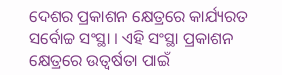ଦେଶର ପ୍ରକାଶନ କ୍ଷେତ୍ରରେ କାର୍ଯ୍ୟରତ ସର୍ବୋଚ୍ଚ ସଂସ୍ଥା । ଏହି ସଂସ୍ଥା ପ୍ରକାଶନ କ୍ଷେତ୍ରରେ ଉତ୍ୱର୍ଷତା ପାଇଁ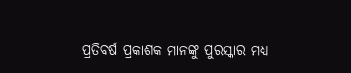ପ୍ରତିବର୍ଷ ପ୍ରକାଶକ ମାନଙ୍କୁ ପୁରସ୍କାର ମଧ୍ୟ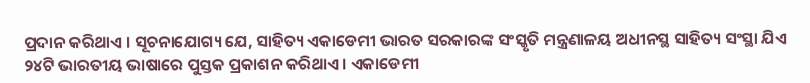ପ୍ରଦାନ କରିଥାଏ । ସୂଚନାଯୋଗ୍ୟ ଯେ, ସାହିତ୍ୟ ଏକାଡେମୀ ଭାରତ ସରକାରଙ୍କ ସଂସ୍କୃତି ମନ୍ତ୍ରଣାଳୟ ଅଧୀନସ୍ଥ ସାହିତ୍ୟ ସଂସ୍ଥା ଯିଏ ୨୪ଟି ଭାରତୀୟ ଭାଷାରେ ପୁସ୍ତକ ପ୍ରକାଶନ କରିଥାଏ । ଏକାଡେମୀ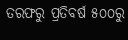ତରଫରୁ ପ୍ରତିବର୍ଷ ୫୦୦ରୁ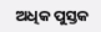ଅଧିକ ପୁସ୍ତକ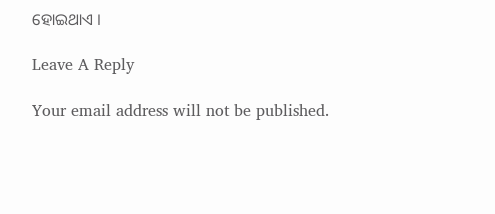ହୋଇଥାଏ ।

Leave A Reply

Your email address will not be published.